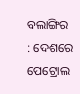ବଲାଙ୍ଗିର : ଦେଶରେ ପେଟ୍ରୋଲ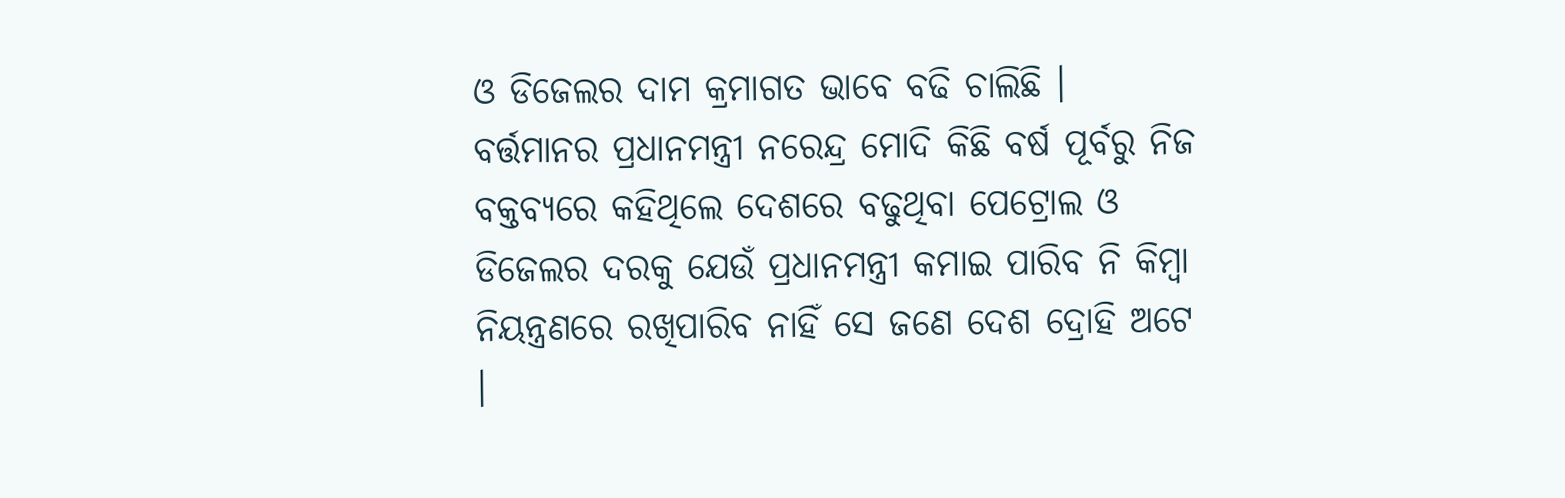ଓ ଡିଜେଲର ଦାମ କ୍ରମାଗତ ଭାବେ ବଢି ଚାଲିଛି । ବର୍ତ୍ତମାନର ପ୍ରଧାନମନ୍ତ୍ରୀ ନରେନ୍ଦ୍ର ମୋଦି କିଛି ବର୍ଷ ପୂର୍ବରୁ ନିଜ ବକ୍ତବ୍ୟରେ କହିଥିଲେ ଦେଶରେ ବଢୁଥିବା ପେଟ୍ରୋଲ ଓ ଡିଜେଲର ଦରକୁ ଯେଉଁ ପ୍ରଧାନମନ୍ତ୍ରୀ କମାଇ ପାରିବ ନି କିମ୍ବା ନିୟନ୍ତ୍ରଣରେ ରଖିପାରିବ ନାହିଁ ସେ ଜଣେ ଦେଶ ଦ୍ରୋହି ଅଟେ ।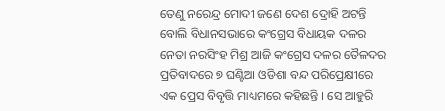ତେଣୁ ନରେନ୍ଦ୍ର ମୋଦୀ ଜଣେ ଦେଶ ଦ୍ରୋହି ଅଟନ୍ତି ବୋଲି ବିଧାନସଭାରେ କଂଗ୍ରେସ ବିଧାୟକ ଦଳର ନେତା ନରସିଂହ ମିଶ୍ର ଆଜି କଂଗ୍ରେସ ଦଳର ତୈଳଦର ପ୍ରତିବାଦରେ ୭ ଘଣ୍ଟିଆ ଓଡିଶା ବନ୍ଦ ପରିପ୍ରେକ୍ଷୀରେ ଏକ ପ୍ରେସ ବିବୃତ୍ତି ମାଧ୍ୟମରେ କହିଛନ୍ତି । ସେ ଆହୁରି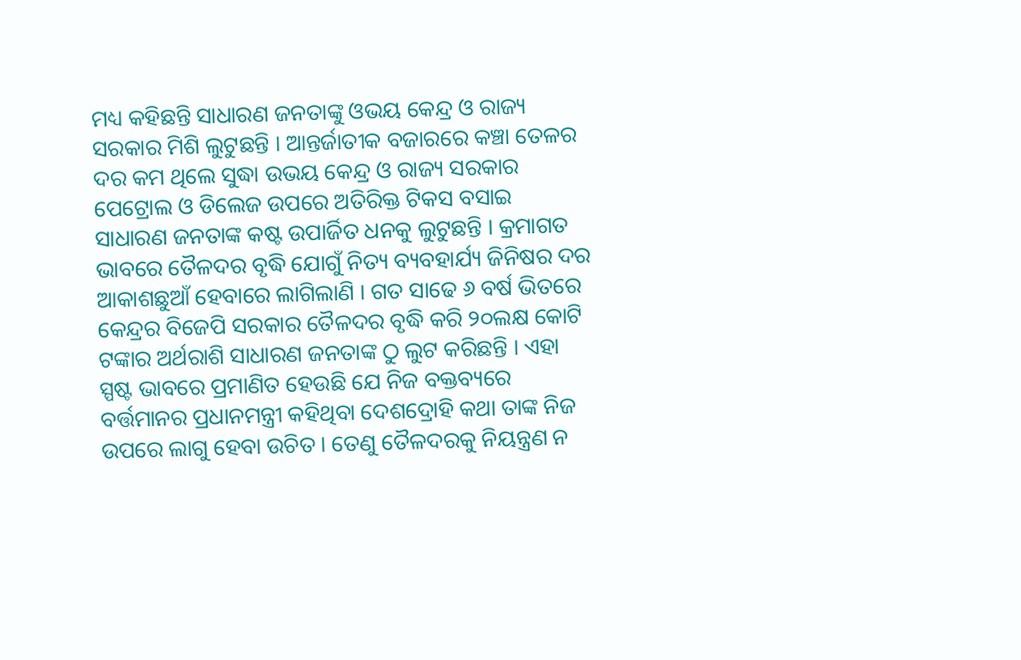ମଧ୍ୟ କହିଛନ୍ତି ସାଧାରଣ ଜନତାଙ୍କୁ ଓଭୟ କେନ୍ଦ୍ର ଓ ରାଜ୍ୟ ସରକାର ମିଶି ଲୁଟୁଛନ୍ତି । ଆନ୍ତର୍ଜାତୀକ ବଜାରରେ କଞ୍ଚା ତେଳର ଦର କମ ଥିଲେ ସୁଦ୍ଧା ଉଭୟ କେନ୍ଦ୍ର ଓ ରାଜ୍ୟ ସରକାର ପେଟ୍ରୋଲ ଓ ଡିଲେଜ ଉପରେ ଅତିରିକ୍ତ ଟିକସ ବସାଇ ସାଧାରଣ ଜନତାଙ୍କ କଷ୍ଟ ଉପାର୍ଜିତ ଧନକୁ ଲୁଟୁଛନ୍ତି । କ୍ରମାଗତ ଭାବରେ ତୈଳଦର ବୃଦ୍ଧି ଯୋଗୁଁ ନିତ୍ୟ ବ୍ୟବହାର୍ଯ୍ୟ ଜିନିଷର ଦର ଆକାଶଛୁଆଁ ହେବାରେ ଲାଗିଲାଣି । ଗତ ସାଢେ ୬ ବର୍ଷ ଭିତରେ କେନ୍ଦ୍ରର ବିଜେପି ସରକାର ତୈଳଦର ବୃଦ୍ଧି କରି ୨୦ଲକ୍ଷ କୋଟି ଟଙ୍କାର ଅର୍ଥରାଶି ସାଧାରଣ ଜନତାଙ୍କ ଠୁ ଲୁଟ କରିଛନ୍ତି । ଏହା ସ୍ପଷ୍ଟ ଭାବରେ ପ୍ରମାଣିତ ହେଉଛି ଯେ ନିଜ ବକ୍ତବ୍ୟରେ ବର୍ତ୍ତମାନର ପ୍ରଧାନମନ୍ତ୍ରୀ କହିଥିବା ଦେଶଦ୍ରୋହି କଥା ତାଙ୍କ ନିଜ ଉପରେ ଲାଗୁ ହେବା ଉଚିତ । ତେଣୁ ତୈଳଦରକୁ ନିୟନ୍ତ୍ରଣ ନ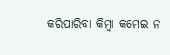କରିପାରିବା କିମ୍ବା କମେଇ ନ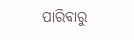ପାରିବାରୁ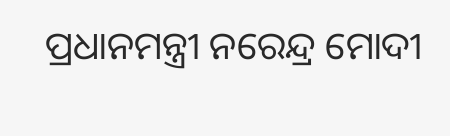ପ୍ରଧାନମନ୍ତ୍ରୀ ନରେନ୍ଦ୍ର ମୋଦୀ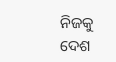ନିଜକୁ ଦେଶ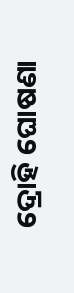ଦ୍ରୋହି ଘୋଷଣା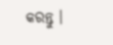କରନ୍ତୁ ।